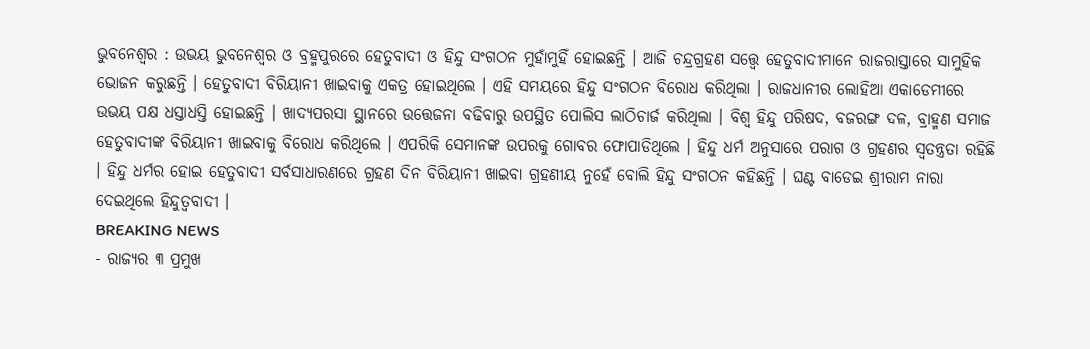ଭୁବନେଶ୍ୱର : ଉଭୟ ଭୁବନେଶ୍ୱର ଓ ବ୍ରହ୍ମପୁରରେ ହେତୁବାଦୀ ଓ ହିନ୍ଦୁ ସଂଗଠନ ମୁହାଁମୁହିଁ ହୋଇଛନ୍ତି । ଆଜି ଚନ୍ଦ୍ରଗ୍ରହଣ ସତ୍ତ୍ୱେ ହେତୁବାଦୀମାନେ ରାଜରାସ୍ତାରେ ସାମୁହିକ ଭୋଜନ କରୁଛନ୍ତି । ହେତୁବାଦୀ ବିରିୟାନୀ ଖାଇବାକୁ ଏକତ୍ର ହୋଇଥିଲେ । ଏହି ସମୟରେ ହିନ୍ଦୁ ସଂଗଠନ ବିରୋଧ କରିଥିଲା । ରାଜଧାନୀର ଲୋହିଆ ଏକାଡେମୀରେ ଉଭୟ ପକ୍ଷ ଧସ୍ତାଧସ୍ତି ହୋଇଛନ୍ତି । ଖାଦ୍ୟପରସା ସ୍ଥାନରେ ଉତ୍ତେଜନା ବଢିବାରୁ ଉପସ୍ଥିତ ପୋଲିସ ଲାଠିଚାର୍ଜ କରିଥିଲା । ବିଶ୍ୱ ହିନ୍ଦୁ ପରିଷଦ, ବଜରଙ୍ଗ ଦଳ, ବ୍ରାହ୍ମଣ ସମାଜ ହେତୁବାଦୀଙ୍କ ବିରିୟାନୀ ଖାଇବାକୁ ବିରୋଧ କରିଥିଲେ । ଏପରିକି ସେମାନଙ୍କ ଉପରକୁ ଗୋବର ଫୋପାଡିଥିଲେ । ହିନ୍ଦୁ ଧର୍ମ ଅନୁସାରେ ପରାଗ ଓ ଗ୍ରହଣର ସ୍ୱତନ୍ତ୍ରତା ରହିଛି । ହିନ୍ଦୁ ଧର୍ମର ହୋଇ ହେତୁବାଦୀ ସର୍ବସାଧାରଣରେ ଗ୍ରହଣ ଦିନ ବିରିୟାନୀ ଖାଇବା ଗ୍ରହଣୀୟ ନୁହେଁ ବୋଲି ହିନ୍ଦୁ ସଂଗଠନ କହିଛନ୍ତି । ଘଣ୍ଟ ବାଡେଇ ଶ୍ରୀରାମ ନାରା ଦେଇଥିଲେ ହିନ୍ଦୁତ୍ୱବାଦୀ ।
BREAKING NEWS
- ରାଜ୍ୟର ୩ ପ୍ରମୁଖ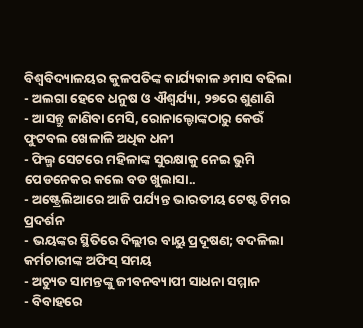ବିଶ୍ୱବିଦ୍ୟାଳୟର କୁଳପତିଙ୍କ କାର୍ଯ୍ୟକାଳ ୬ମାସ ବଢିଲା
- ଅଲଗା ହେବେ ଧନୁଷ ଓ ଐଶ୍ବର୍ଯ୍ୟା, ୨୭ରେ ଶୁଣାଣି
- ଆସନ୍ତୁ ଜାଣିବା ମେସି, ରୋନାଲ୍ଡୋଙ୍କଠାରୁ କେଉଁ ଫୁଟବଲ ଖେଳାଳି ଅଧିକ ଧନୀ
- ଫିଲ୍ମ ସେଟରେ ମହିଳାଙ୍କ ସୁରକ୍ଷାକୁ ନେଇ ଭୁମି ପେଡନେକର କଲେ ବଡ ଖୁଲାସା..
- ଅଷ୍ଟ୍ରେଲିଆରେ ଆଜି ପର୍ଯ୍ୟନ୍ତ ଭାରତୀୟ ଟେଷ୍ଟ ଟିମର ପ୍ରଦର୍ଶନ
- ଭୟଙ୍କର ସ୍ଥିତିରେ ଦିଲ୍ଲୀର ବାୟୁ ପ୍ରଦୂଷଣ; ବଦଳିଲା କର୍ମଚାରୀଙ୍କ ଅଫିସ୍ ସମୟ
- ଅଚ୍ୟୁତ ସାମନ୍ତଙ୍କୁ ଜୀବନବ୍ୟାପୀ ସାଧନା ସମ୍ମାନ
- ବିବାହରେ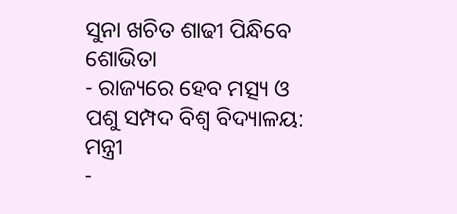ସୁନା ଖଚିତ ଶାଢୀ ପିନ୍ଧିବେ ଶୋଭିତା
- ରାଜ୍ୟରେ ହେବ ମତ୍ସ୍ୟ ଓ ପଶୁ ସମ୍ପଦ ବିଶ୍ୱ ବିଦ୍ୟାଳୟ: ମନ୍ତ୍ରୀ
-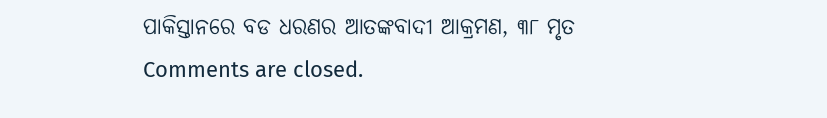ପାକିସ୍ତାନରେ ବଡ ଧରଣର ଆତଙ୍କବାଦୀ ଆକ୍ରମଣ, ୩୮ ମୃତ
Comments are closed.